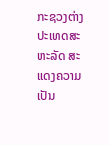ກະຊວງຕ່າງປະເທດສະຫະລັດ ສະແດງຄວາມເປັນ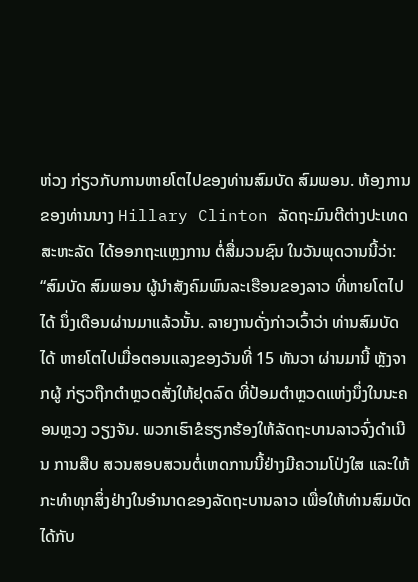ຫ່ວງ ກ່ຽວກັບການຫາຍໂຕໄປຂອງທ່ານສົມບັດ ສົມພອນ. ຫ້ອງການຂອງທ່ານນາງ Hillary Clinton ລັດຖະມົນຕີຕ່າງປະເທດສະຫະລັດ ໄດ້ອອກຖະແຫຼງການ ຕໍ່ສື່ມວນຊົນ ໃນວັນພຸດວານນີ້ວ່າ:
“ສົມບັດ ສົມພອນ ຜູ້ນໍາສັງຄົມພົນລະເຮືອນຂອງລາວ ທີ່ຫາຍໂຕໄປໄດ້ ນຶ່ງເດືອນຜ່ານມາແລ້ວນັ້ນ. ລາຍງານດັ່ງກ່າວເວົ້າວ່າ ທ່ານສົມບັດ ໄດ້ ຫາຍໂຕໄປເມື່ອຕອນແລງຂອງວັນທີ່ 15 ທັນວາ ຜ່ານມານີ້ ຫຼັງຈາກຜູ້ ກ່ຽວຖືກຕໍາຫຼວດສັ່ງໃຫ້ຢຸດລົດ ທີ່ປ້ອມຕໍາຫຼວດແຫ່ງນຶ່ງໃນນະຄອນຫຼວງ ວຽງຈັນ. ພວກເຮົາຂໍຮຽກຮ້ອງໃຫ້ລັດຖະບານລາວຈົ່ງດໍາເນີນ ການສືບ ສວນສອບສວນຕໍ່ເຫດການນີ້ຢ່າງມີຄວາມໂປ່ງໃສ ແລະໃຫ້ກະທໍາທຸກສິ່ງຢ່າງໃນອໍານາດຂອງລັດຖະບານລາວ ເພື່ອໃຫ້ທ່ານສົມບັດ ໄດ້ກັບ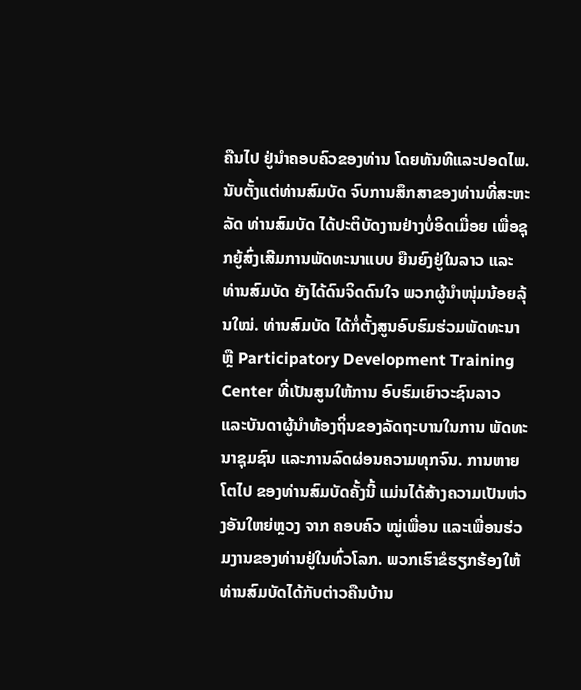ຄືນໄປ ຢູ່ນໍາຄອບຄົວຂອງທ່ານ ໂດຍທັນທີແລະປອດໄພ.
ນັບຕັ້ງແຕ່ທ່ານສົມບັດ ຈົບການສຶກສາຂອງທ່ານທີ່ສະຫະລັດ ທ່ານສົມບັດ ໄດ້ປະຕິບັດງານຢ່າງບໍ່ອິດເມື່ອຍ ເພື່ອຊຸກຍູ້ສົ່ງເສີມການພັດທະນາແບບ ຍືນຍົງຢູ່ໃນລາວ ແລະທ່ານສົມບັດ ຍັງໄດ້ດົນຈິດດົນໃຈ ພວກຜູ້ນໍາໜຸ່ມນ້ອຍລຸ້ນໃໝ່. ທ່ານສົມບັດ ໄດ້ກໍ່ຕັ້ງສູນອົບຮົມຮ່ວມພັດທະນາ ຫຼື Participatory Development Training Center ທີ່ເປັນສູນໃຫ້ການ ອົບຮົມເຍົາວະຊົນລາວ ແລະບັນດາຜູ້ນໍາທ້ອງຖິ່ນຂອງລັດຖະບານໃນການ ພັດທະນາຊຸມຊົນ ແລະການລົດຜ່ອນຄວາມທຸກຈົນ. ການຫາຍໂຕໄປ ຂອງທ່ານສົມບັດຄັ້ງນີ້ ແມ່ນໄດ້ສ້າງຄວາມເປັນຫ່ວງອັນໃຫຍ່ຫຼວງ ຈາກ ຄອບຄົວ ໝູ່ເພື່ອນ ແລະເພື່ອນຮ່ວມງານຂອງທ່ານຢູ່ໃນທົ່ວໂລກ. ພວກເຮົາຂໍຮຽກຮ້ອງໃຫ້ທ່ານສົມບັດໄດ້ກັບຕ່າວຄືນບ້ານ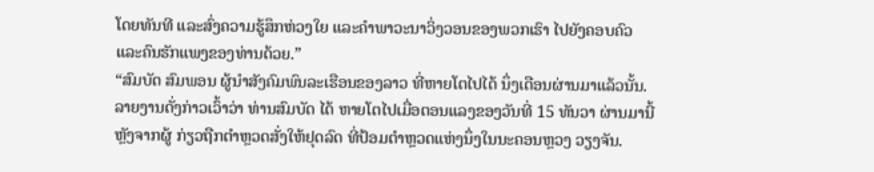ໂດຍທັນທີ ແລະສົ່ງຄວາມຮູ້ສຶກຫ່ວງໃຍ ແລະຄໍາພາວະນາວິ່ງວອນຂອງພວກເຮົາ ໄປຍັງຄອບຄົວ ແລະຄົນຮັກແພງຂອງທ່ານດ້ວຍ.”
“ສົມບັດ ສົມພອນ ຜູ້ນໍາສັງຄົມພົນລະເຮືອນຂອງລາວ ທີ່ຫາຍໂຕໄປໄດ້ ນຶ່ງເດືອນຜ່ານມາແລ້ວນັ້ນ. ລາຍງານດັ່ງກ່າວເວົ້າວ່າ ທ່ານສົມບັດ ໄດ້ ຫາຍໂຕໄປເມື່ອຕອນແລງຂອງວັນທີ່ 15 ທັນວາ ຜ່ານມານີ້ ຫຼັງຈາກຜູ້ ກ່ຽວຖືກຕໍາຫຼວດສັ່ງໃຫ້ຢຸດລົດ ທີ່ປ້ອມຕໍາຫຼວດແຫ່ງນຶ່ງໃນນະຄອນຫຼວງ ວຽງຈັນ.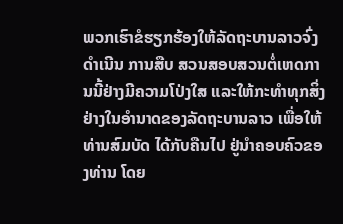ພວກເຮົາຂໍຮຽກຮ້ອງໃຫ້ລັດຖະບານລາວຈົ່ງດໍາເນີນ ການສືບ ສວນສອບສວນຕໍ່ເຫດການນີ້ຢ່າງມີຄວາມໂປ່ງໃສ ແລະໃຫ້ກະທໍາທຸກສິ່ງຢ່າງໃນອໍານາດຂອງລັດຖະບານລາວ ເພື່ອໃຫ້ທ່ານສົມບັດ ໄດ້ກັບຄືນໄປ ຢູ່ນໍາຄອບຄົວຂອງທ່ານ ໂດຍ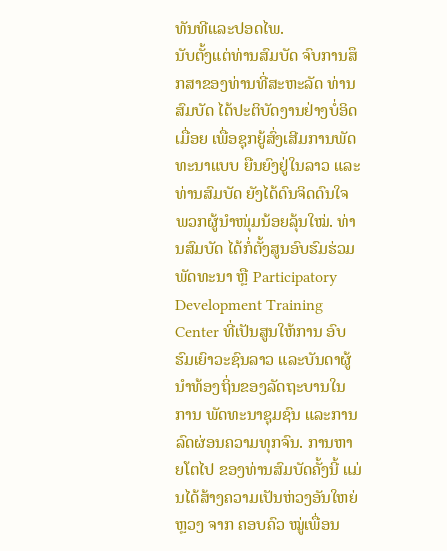ທັນທີແລະປອດໄພ.
ນັບຕັ້ງແຕ່ທ່ານສົມບັດ ຈົບການສຶກສາຂອງທ່ານທີ່ສະຫະລັດ ທ່ານສົມບັດ ໄດ້ປະຕິບັດງານຢ່າງບໍ່ອິດເມື່ອຍ ເພື່ອຊຸກຍູ້ສົ່ງເສີມການພັດທະນາແບບ ຍືນຍົງຢູ່ໃນລາວ ແລະທ່ານສົມບັດ ຍັງໄດ້ດົນຈິດດົນໃຈ ພວກຜູ້ນໍາໜຸ່ມນ້ອຍລຸ້ນໃໝ່. ທ່ານສົມບັດ ໄດ້ກໍ່ຕັ້ງສູນອົບຮົມຮ່ວມພັດທະນາ ຫຼື Participatory Development Training Center ທີ່ເປັນສູນໃຫ້ການ ອົບຮົມເຍົາວະຊົນລາວ ແລະບັນດາຜູ້ນໍາທ້ອງຖິ່ນຂອງລັດຖະບານໃນການ ພັດທະນາຊຸມຊົນ ແລະການລົດຜ່ອນຄວາມທຸກຈົນ. ການຫາຍໂຕໄປ ຂອງທ່ານສົມບັດຄັ້ງນີ້ ແມ່ນໄດ້ສ້າງຄວາມເປັນຫ່ວງອັນໃຫຍ່ຫຼວງ ຈາກ ຄອບຄົວ ໝູ່ເພື່ອນ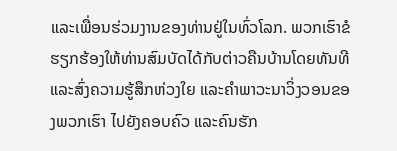ແລະເພື່ອນຮ່ວມງານຂອງທ່ານຢູ່ໃນທົ່ວໂລກ. ພວກເຮົາຂໍຮຽກຮ້ອງໃຫ້ທ່ານສົມບັດໄດ້ກັບຕ່າວຄືນບ້ານໂດຍທັນທີ ແລະສົ່ງຄວາມຮູ້ສຶກຫ່ວງໃຍ ແລະຄໍາພາວະນາວິ່ງວອນຂອງພວກເຮົາ ໄປຍັງຄອບຄົວ ແລະຄົນຮັກ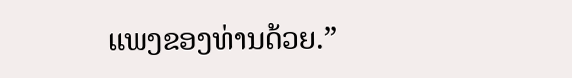ແພງຂອງທ່ານດ້ວຍ.”